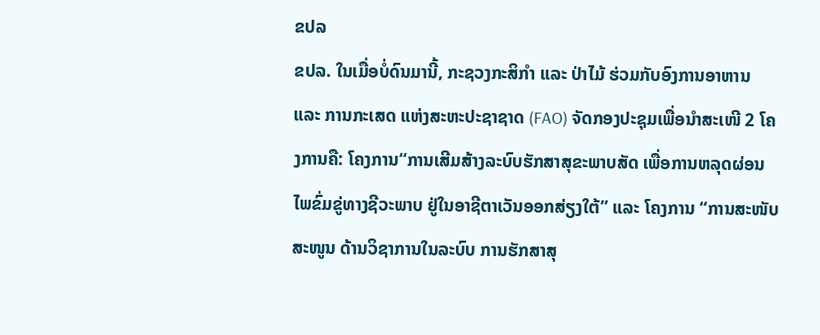ຂປລ
ຂປລ. ໃນເມື່ອບໍ່ດົນມານີ້, ກະຊວງກະສິກໍາ ແລະ ປ່າໄມ້ ຮ່ວມກັບອົງການອາຫານ ແລະ ການກະເສດ ແຫ່ງສະຫະປະຊາຊາດ (FAO) ຈັດກອງປະຊຸມເພື່ອນໍາສະເໜີ 2 ໂຄງການຄື: ໂຄງການ“ການເສີມສ້າງລະບົບຮັກສາສຸຂະພາບສັດ ເພື່ອການຫລຸດຜ່ອນ ໄພຂົ່ມຂູ່ທາງຊີວະພາບ ຢູ່ໃນອາຊີຕາເວັນອອກສ່ຽງໃຕ້” ແລະ ໂຄງການ “ການສະໜັບສະໜູນ ດ້ານວິຊາການໃນລະບົບ ການຮັກສາສຸ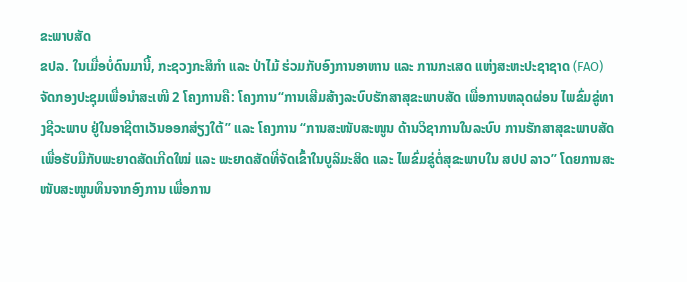ຂະພາບສັດ
ຂປລ. ໃນເມື່ອບໍ່ດົນມານີ້, ກະຊວງກະສິກໍາ ແລະ ປ່າໄມ້ ຮ່ວມກັບອົງການອາຫານ ແລະ ການກະເສດ ແຫ່ງສະຫະປະຊາຊາດ (FAO) ຈັດກອງປະຊຸມເພື່ອນໍາສະເໜີ 2 ໂຄງການຄື: ໂຄງການ“ການເສີມສ້າງລະບົບຮັກສາສຸຂະພາບສັດ ເພື່ອການຫລຸດຜ່ອນ ໄພຂົ່ມຂູ່ທາງຊີວະພາບ ຢູ່ໃນອາຊີຕາເວັນອອກສ່ຽງໃຕ້” ແລະ ໂຄງການ “ການສະໜັບສະໜູນ ດ້ານວິຊາການໃນລະບົບ ການຮັກສາສຸຂະພາບສັດ ເພື່ອຮັບມືກັບພະຍາດສັດເກີດໃໝ່ ແລະ ພະຍາດສັດທີ່ຈັດເຂົ້າໃນບູລິມະສິດ ແລະ ໄພຂົ່ມຂູ່ຕໍ່ສຸຂະພາບໃນ ສປປ ລາວ” ໂດຍການສະໜັບສະໜູນທຶນຈາກອົງການ ເພື່ອການ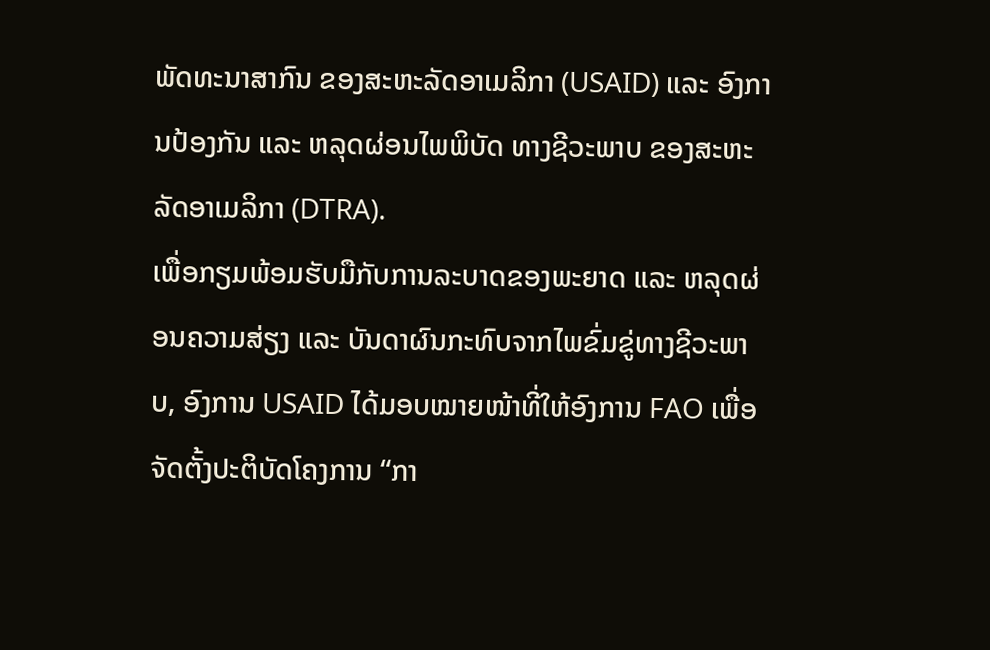ພັດທະນາສາກົນ ຂອງສະຫະລັດອາເມລິກາ (USAID) ແລະ ອົງການປ້ອງກັນ ແລະ ຫລຸດຜ່ອນໄພພິບັດ ທາງຊີວະພາບ ຂອງສະຫະລັດອາເມລິກາ (DTRA).
ເພື່ອກຽມພ້ອມຮັບມືກັບການລະບາດຂອງພະຍາດ ແລະ ຫລຸດຜ່ອນຄວາມສ່ຽງ ແລະ ບັນດາຜົນກະທົບຈາກໄພຂົ່ມຂູ່ທາງຊີວະພາບ, ອົງການ USAID ໄດ້ມອບໝາຍໜ້າທີ່ໃຫ້ອົງການ FAO ເພື່ອຈັດຕັ້ງປະຕິບັດໂຄງການ “ກາ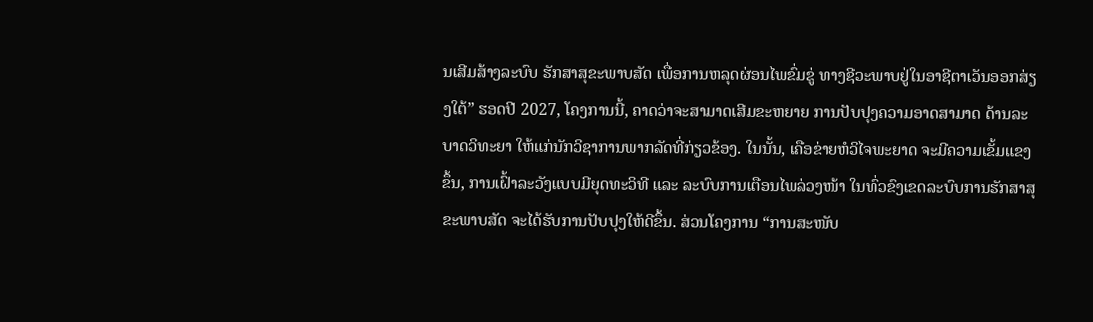ນເສີມສ້າງລະບົບ ຮັກສາສຸຂະພາບສັດ ເພື່ອການຫລຸດຜ່ອນໄພຂົ່ມຂູ່ ທາງຊີວະພາບຢູ່ໃນອາຊີຕາເວັນອອກສ່ຽງໃຕ້” ຮອດປີ 2027, ໂຄງການນີ້, ຄາດວ່າຈະສາມາດເສີມຂະຫຍາຍ ການປັບປຸງຄວາມອາດສາມາດ ດ້ານລະບາດວິທະຍາ ໃຫ້ແກ່ນັກວິຊາການພາກລັດທີ່ກ່ຽວຂ້ອງ. ໃນນັ້ນ, ເຄືອຂ່າຍຫໍວິໄຈພະຍາດ ຈະມີຄວາມເຂັ້ມແຂງຂຶ້ນ, ການເຝົ້າລະວັງແບບມີຍຸດທະວິທີ ແລະ ລະບົບການເຕືອນໄພລ່ວງໜ້າ ໃນທົ່ວຂົງເຂດລະບົບການຮັກສາສຸຂະພາບສັດ ຈະໄດ້ຮັບການປັບປຸງໃຫ້ດີຂຶ້ນ. ສ່ວນໂຄງການ “ການສະໜັບ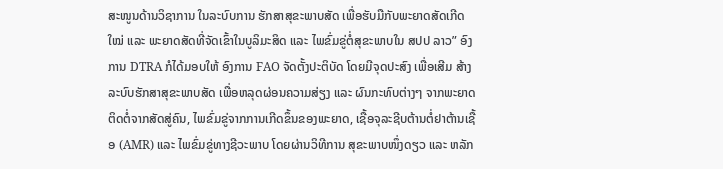ສະໜູນດ້ານວິຊາການ ໃນລະບົບການ ຮັກສາສຸຂະພາບສັດ ເພື່ອຮັບມືກັບພະຍາດສັດເກີດໃໝ່ ແລະ ພະຍາດສັດທີ່ຈັດເຂົ້າໃນບູລິມະສິດ ແລະ ໄພຂົ່ມຂູ່ຕໍ່ສຸຂະພາບໃນ ສປປ ລາວ” ອົງການ DTRA ກໍໄດ້ມອບໃຫ້ ອົງການ FAO ຈັດຕັ້ງປະຕິບັດ ໂດຍມີຈຸດປະສົງ ເພື່ອເສີມ ສ້າງລະບົບຮັກສາສຸຂະພາບສັດ ເພື່ອຫລຸດຜ່ອນຄວາມສ່ຽງ ແລະ ຜົນກະທົບຕ່າງໆ ຈາກພະຍາດຕິດຕໍ່ຈາກສັດສູ່ຄົນ, ໄພຂົ່ມຂູ່ຈາກການເກີດຂຶ້ນຂອງພະຍາດ, ເຊື້ອຈຸລະຊີບຕ້ານຕໍ່ຢາຕ້ານເຊື້ອ (AMR) ແລະ ໄພຂົ່ມຂູ່ທາງຊີວະພາບ ໂດຍຜ່ານວິທີການ ສຸຂະພາບໜຶ່ງດຽວ ແລະ ຫລັກ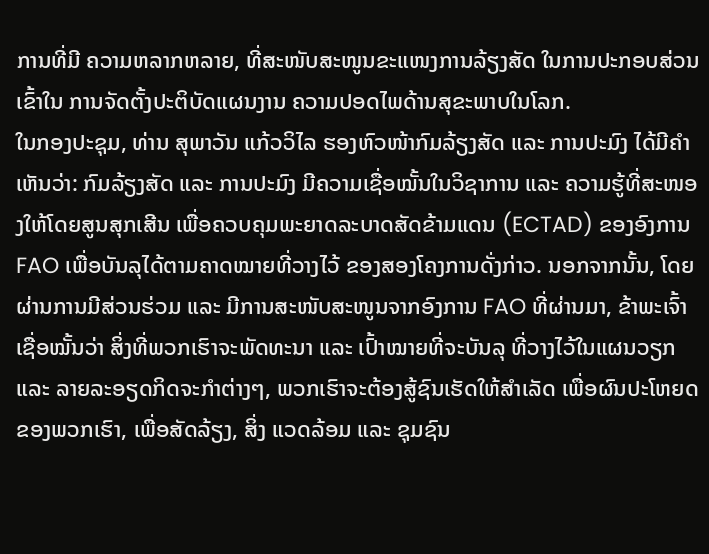ການທີ່ມີ ຄວາມຫລາກຫລາຍ, ທີ່ສະໜັບສະໜູນຂະແໜງການລ້ຽງສັດ ໃນການປະກອບສ່ວນເຂົ້າໃນ ການຈັດຕັ້ງປະຕິບັດແຜນງານ ຄວາມປອດໄພດ້ານສຸຂະພາບໃນໂລກ.
ໃນກອງປະຊຸມ, ທ່ານ ສຸພາວັນ ແກ້ວວິໄລ ຮອງຫົວໜ້າກົມລ້ຽງສັດ ແລະ ການປະມົງ ໄດ້ມີຄຳເຫັນວ່າ: ກົມລ້ຽງສັດ ແລະ ການປະມົງ ມີຄວາມເຊື່ອໝັ້ນໃນວິຊາການ ແລະ ຄວາມຮູ້ທີ່ສະໜອງໃຫ້ໂດຍສູນສຸກເສີນ ເພື່ອຄວບຄຸມພະຍາດລະບາດສັດຂ້າມແດນ (ECTAD) ຂອງອົງການ FAO ເພື່ອບັນລຸໄດ້ຕາມຄາດໝາຍທີ່ວາງໄວ້ ຂອງສອງໂຄງການດັ່ງກ່າວ. ນອກຈາກນັ້ນ, ໂດຍຜ່ານການມີສ່ວນຮ່ວມ ແລະ ມີການສະໜັບສະໜູນຈາກອົງການ FAO ທີ່ຜ່ານມາ, ຂ້າພະເຈົ້າເຊື່ອໝັ້ນວ່າ ສິ່ງທີ່ພວກເຮົາຈະພັດທະນາ ແລະ ເປົ້າໝາຍທີ່ຈະບັນລຸ ທີ່ວາງໄວ້ໃນແຜນວຽກ ແລະ ລາຍລະອຽດກິດຈະກຳຕ່າງໆ, ພວກເຮົາຈະຕ້ອງສູ້ຊົນເຮັດໃຫ້ສໍາເລັດ ເພື່ອຜົນປະໂຫຍດຂອງພວກເຮົາ, ເພື່ອສັດລ້ຽງ, ສິ່ງ ແວດລ້ອມ ແລະ ຊຸມຊົນ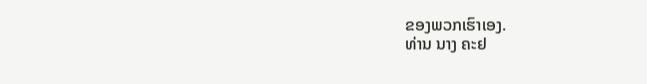ຂອງພວກເຮົາເອງ.
ທ່ານ ນາງ ຄະຢ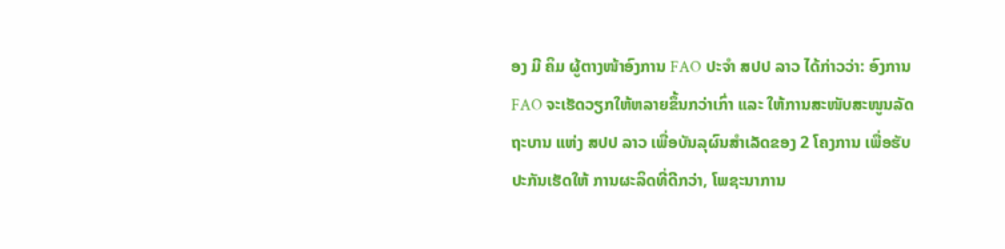ອງ ມີ ຄິມ ຜູ້ຕາງໜ້າອົງການ FAO ປະຈຳ ສປປ ລາວ ໄດ້ກ່າວວ່າ: ອົງການ FAO ຈະເຮັດວຽກໃຫ້ຫລາຍຂຶ້ນກວ່າເກົ່າ ແລະ ໃຫ້ການສະໜັບສະໜູນລັດຖະບານ ແຫ່ງ ສປປ ລາວ ເພື່ອບັນລຸຜົນສຳເລັດຂອງ 2 ໂຄງການ ເພື່ອຮັບປະກັນເຮັດໃຫ້ ການຜະລິດທີ່ດີກວ່າ, ໂພຊະນາການ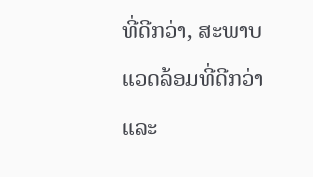ທີ່ດີກວ່າ, ສະພາບແວດລ້ອມທີ່ດີກວ່າ ແລະ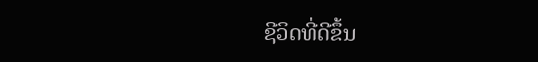ຊີວິດທີ່ດີຂຶ້ນ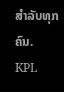ສຳລັບທຸກຄົນ.
KPL